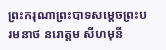ព្រះករុណាព្រះបាទសម្តេចព្រះបរមនាថ នរោត្តម សីហមុនី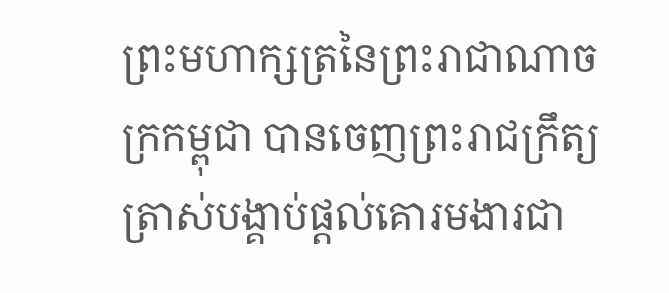ព្រះមហាក្សត្រនៃព្រះរាជាណាចក្រកម្ពុជា បានចេញព្រះរាជក្រឹត្យត្រាស់បង្គាប់ផ្តល់គោរមងារជា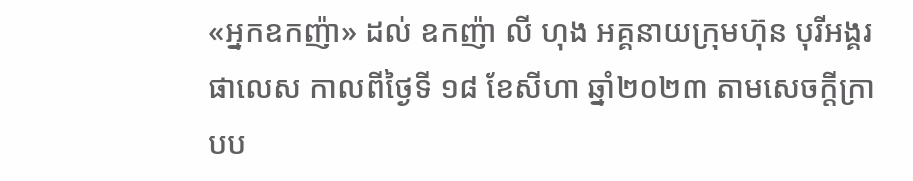«អ្នកឧកញ៉ា» ដល់ ឧកញ៉ា លី ហុង អគ្គនាយក្រុមហ៊ុន បុរីអង្គរ ផាលេស កាលពីថ្ងៃទី ១៨ ខែសីហា ឆ្នាំ២០២៣ តាមសេចក្តីក្រាបប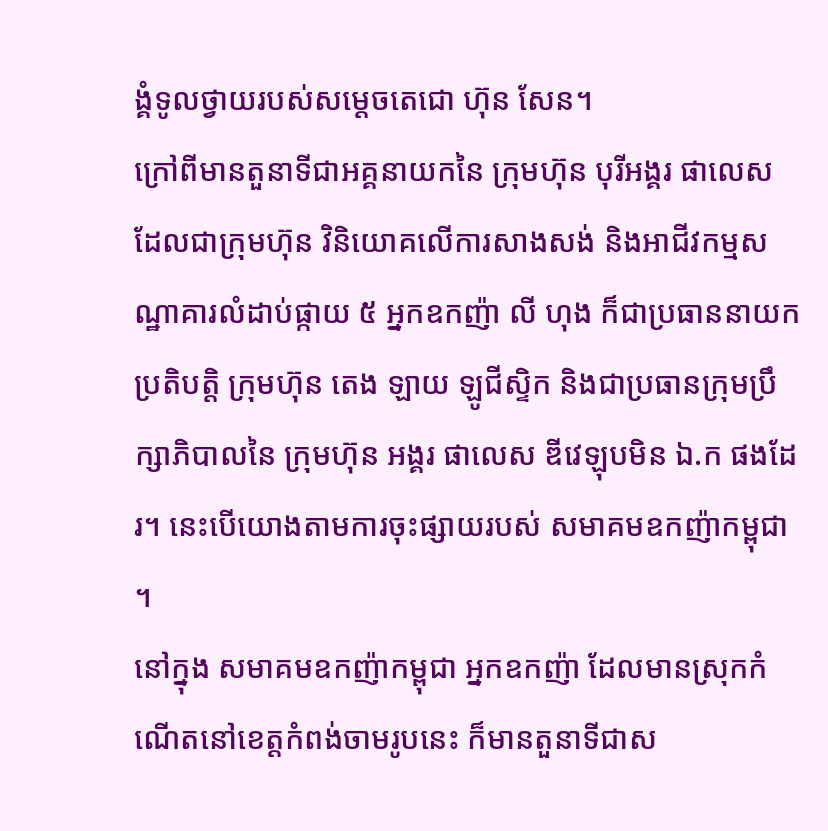ង្គំទូលថ្វាយរបស់សម្តេចតេជោ ហ៊ុន សែន។
ក្រៅពីមានតួនាទីជាអគ្គនាយកនៃ ក្រុមហ៊ុន បុរីអង្គរ ផាលេស ដែលជាក្រុមហ៊ុន វិនិយោគលើការសាងសង់ និងអាជីវកម្មសណ្ឋាគារលំដាប់ផ្កាយ ៥ អ្នកឧកញ៉ា លី ហុង ក៏ជាប្រធាននាយកប្រតិបត្តិ ក្រុមហ៊ុន តេង ឡាយ ឡូជីស្ទិក និងជាប្រធានក្រុមប្រឹក្សាភិបាលនៃ ក្រុមហ៊ុន អង្គរ ផាលេស ឌីវេឡុបមិន ឯ.ក ផងដែរ។ នេះបើយោងតាមការចុះផ្សាយរបស់ សមាគមឧកញ៉ាកម្ពុជា ។
នៅក្នុង សមាគមឧកញ៉ាកម្ពុជា អ្នកឧកញ៉ា ដែលមានស្រុកកំណើតនៅខេត្តកំពង់ចាមរូបនេះ ក៏មានតួនាទីជាស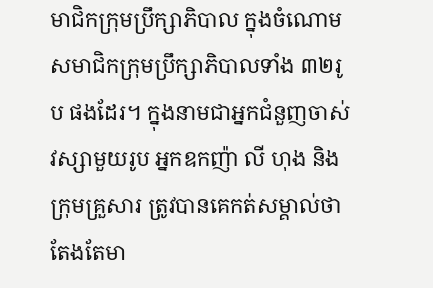មាជិកក្រុមប្រឹក្សាភិបាល ក្នុងចំណោមសមាជិកក្រុមប្រឹក្សាភិបាលទាំង ៣២រូប ផងដែរ។ ក្នុងនាមជាអ្នកជំនួញចាស់វស្សាមួយរូប អ្នកឧកញ៉ា លី ហុង និងក្រុមគ្រួសារ ត្រូវបានគេកត់សម្គាល់ថា តែងតែមា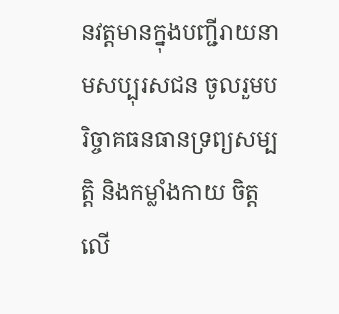នវត្តមានក្នុងបញ្ជីរាយនាមសប្បុរសជន ចូលរួមបរិច្ចាគធនធានទ្រព្យសម្បត្តិ និងកម្លាំងកាយ ចិត្ត លើ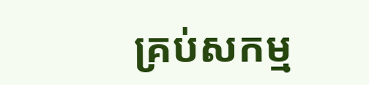គ្រប់សកម្ម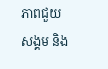ភាពជួយសង្គម និង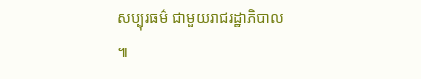សប្បុរធម៌ ជាមួយរាជរដ្ឋាភិបាល ៕